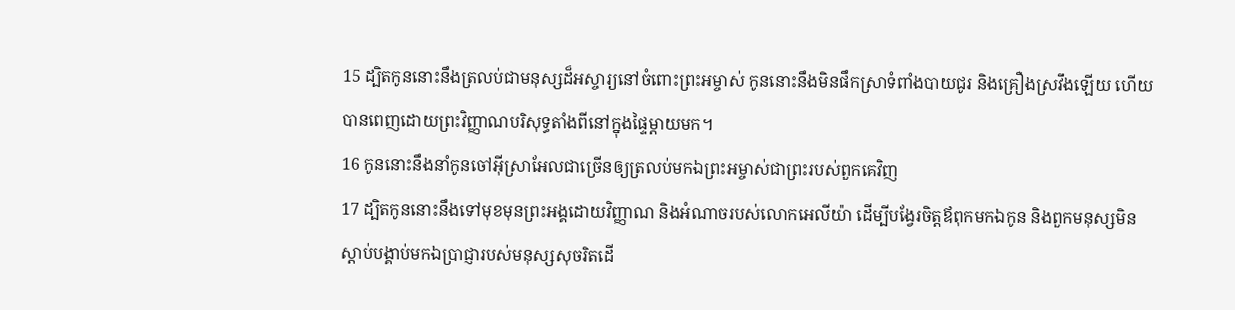15 ដ្បិតកូននោះនឹងត្រលប់ជាមនុស្សដ៏អស្ចារ្យនៅចំពោះព្រះអម្ចាស់ កូននោះនឹងមិនផឹកស្រាទំពាំងបាយជូរ និងគ្រឿងស្រវឹងឡើយ ហើយបានពេញដោយព្រះវិញ្ញាណបរិសុទ្ធតាំងពីនៅក្នុងផ្ទៃម្ដាយមក។
16 កូននោះនឹងនាំកូនចៅអ៊ីស្រាអែលជាច្រើនឲ្យត្រលប់មកឯព្រះអម្ចាស់ជាព្រះរបស់ពួកគេវិញ
17 ដ្បិតកូននោះនឹងទៅមុខមុនព្រះអង្គដោយវិញ្ញាណ និងអំណាចរបស់លោកអេលីយ៉ា ដើម្បីបង្វែរចិត្ដឪពុកមកឯកូន និងពួកមនុស្សមិនស្ដាប់បង្គាប់មកឯប្រាជ្ញារបស់មនុស្សសុចរិតដើ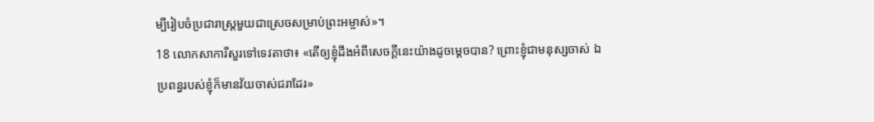ម្បីរៀបចំប្រជារាស្ដ្រមួយជាស្រេចសម្រាប់ព្រះអម្ចាស់»។
18 លោកសាការីសួរទៅទេវតាថា៖ «តើឲ្យខ្ញុំដឹងអំពីសេចក្ដីនេះយ៉ាងដូចម្ដេចបាន? ព្រោះខ្ញុំជាមនុស្សចាស់ ឯប្រពន្ធរបស់ខ្ញុំក៏មានវ័យចាស់ជរាដែរ»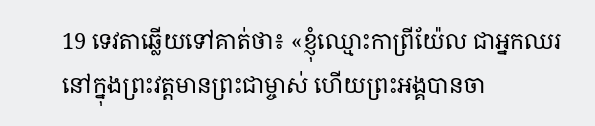19 ទេវតាឆ្លើយទៅគាត់ថា៖ «ខ្ញុំឈ្មោះកាព្រីយ៉ែល ជាអ្នកឈរនៅក្នុងព្រះវត្ដមានព្រះជាម្ចាស់ ហើយព្រះអង្គបានចា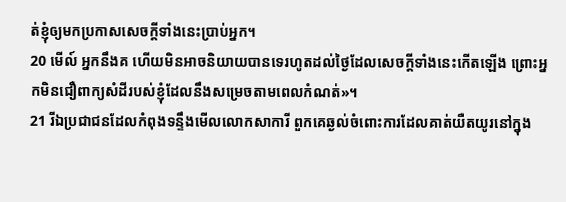ត់ខ្ញុំឲ្យមកប្រកាសសេចក្ដីទាំងនេះប្រាប់អ្នក។
20 មើល៍ អ្នកនឹងគ ហើយមិនអាចនិយាយបានទេរហូតដល់ថ្ងៃដែលសេចក្ដីទាំងនេះកើតឡើង ព្រោះអ្នកមិនជឿពាក្យសំដីរបស់ខ្ញុំដែលនឹងសម្រេចតាមពេលកំណត់»។
21 រីឯប្រជាជនដែលកំពុងទន្ទឹងមើលលោកសាការី ពួកគេឆ្ងល់ចំពោះការដែលគាត់យឺតយូរនៅក្នុង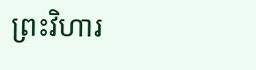ព្រះវិហារ